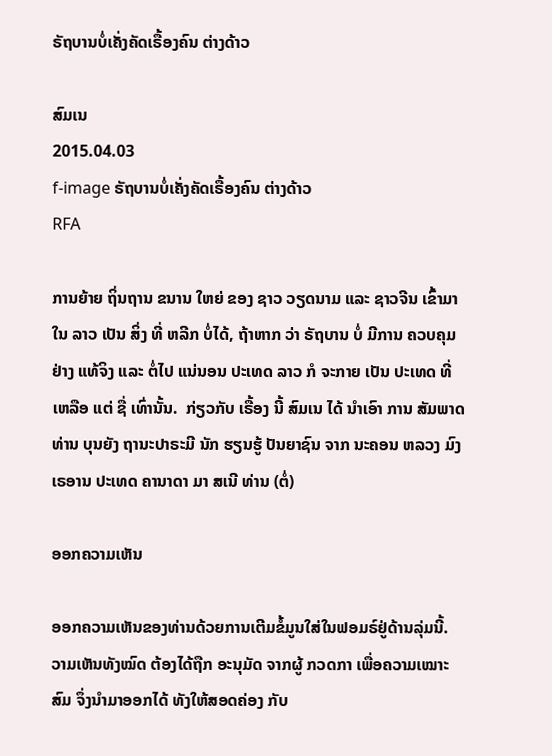ຣັຖບານບໍ່ເຄັ່ງຄັດເຣື້ອງຄົນ ຕ່າງດ້າວ

ສົມເນ
2015.04.03
f-image ຣັຖບານບໍ່ເຄັ່ງຄັດເຣື້ອງຄົນ ຕ່າງດ້າວ
RFA

ການຍ້າຍ ຖິ່ນຖານ ຂນານ ໃຫຍ່ ຂອງ ຊາວ ວຽດນາມ ແລະ ຊາວຈີນ ເຂົ້າມາ ໃນ ລາວ ເປັນ ສິ່ງ ທີ່ ຫລີກ ບໍ່ໄດ້, ຖ້າຫາກ ວ່າ ຣັຖບານ ບໍ່ ມີການ ຄວບຄຸມ ຢ່າງ ແທ້ຈິງ ແລະ ຕໍ່ໄປ ແນ່ນອນ ປະເທດ ລາວ ກໍ ຈະກາຍ ເປັນ ປະເທດ ທີ່ ເຫລືອ ແຕ່ ຊື່ ເທົ່ານັ້ນ.  ກ່ຽວກັບ ເຣື້ອງ ນີ້ ສົມເນ ໄດ້ ນໍາເອົາ ການ ສັມພາດ ທ່ານ ບຸນຍັງ ຖານະປາຣະມີ ນັກ ຮຽນຮູ້ ປັນຍາຊົນ ຈາກ ນະຄອນ ຫລວງ ມົງເຣອານ ປະເທດ ຄານາດາ ມາ ສເນີ ທ່ານ (ຕໍ່)

ອອກຄວາມເຫັນ

ອອກຄວາມເຫັນຂອງທ່ານດ້ວຍການເຕີມຂໍ້ມູນໃສ່ໃນຟອມຣ໌ຢູ່ດ້ານລຸ່ມນີ້. ວາມເຫັນທັງໝົດ ຕ້ອງໄດ້ຖືກ ອະນຸມັດ ຈາກຜູ້ ກວດກາ ເພື່ອຄວາມເໝາະສົມ ຈຶ່ງນໍາມາອອກໄດ້ ທັງໃຫ້ສອດຄ່ອງ ກັບ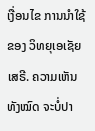ເງື່ອນໄຂ ການນຳໃຊ້ ຂອງ ວິທຍຸເອເຊັຍເສຣີ. ຄວາມເຫັນທັງໝົດ ຈະບໍ່ປາ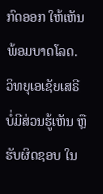ກົດອອກ ໃຫ້ເຫັນພ້ອມບາດໂລດ. ວິທຍຸເອເຊັຍເສຣີ ບໍ່ມີສ່ວນຮູ້ເຫັນ ຫຼືຮັບຜິດຊອບ ໃນ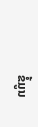ຂໍ້ມູນ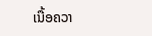ເນື້ອຄວາ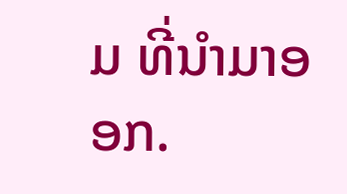ມ ທີ່ນໍາມາອອກ.